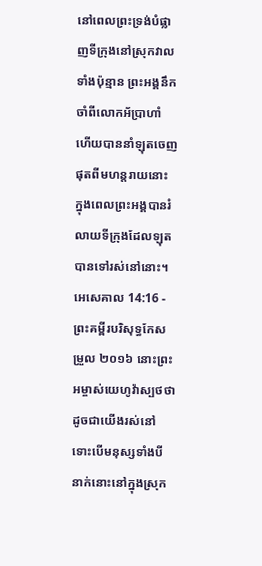នៅពេលព្រះទ្រង់បំផ្លាញទីក្រុងនៅស្រុកវាលទាំងប៉ុន្មាន ព្រះអង្គនឹកចាំពីលោកអ័ប្រាហាំ ហើយបាននាំឡុតចេញផុតពីមហន្តរាយនោះ ក្នុងពេលព្រះអង្គបានរំលាយទីក្រុងដែលឡុតបានទៅរស់នៅនោះ។
អេសេគាល 14:16 - ព្រះគម្ពីរបរិសុទ្ធកែសម្រួល ២០១៦ នោះព្រះអម្ចាស់យេហូវ៉ាស្បថថា ដូចជាយើងរស់នៅ ទោះបើមនុស្សទាំងបីនាក់នោះនៅក្នុងស្រុក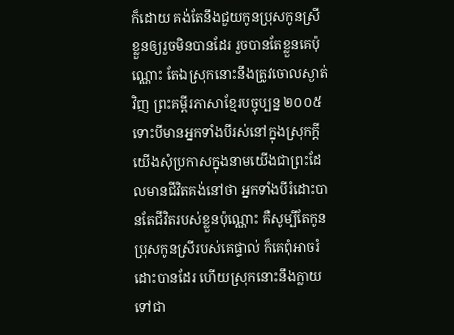ក៏ដោយ គង់តែនឹងជួយកូនប្រុសកូនស្រីខ្លួនឲ្យរួចមិនបានដែរ រួចបានតែខ្លួនគេប៉ុណ្ណោះ តែឯស្រុកនោះនឹងត្រូវចោលស្ងាត់វិញ ព្រះគម្ពីរភាសាខ្មែរបច្ចុប្បន្ន ២០០៥ ទោះបីមានអ្នកទាំងបីរស់នៅក្នុងស្រុកក្ដី យើងសុំប្រកាសក្នុងនាមយើងជាព្រះដែលមានជីវិតគង់នៅថា អ្នកទាំងបីរំដោះបានតែជីវិតរបស់ខ្លួនប៉ុណ្ណោះ គឺសូម្បីតែកូនប្រុសកូនស្រីរបស់គេផ្ទាល់ ក៏គេពុំអាចរំដោះបានដែរ ហើយស្រុកនោះនឹងក្លាយទៅជា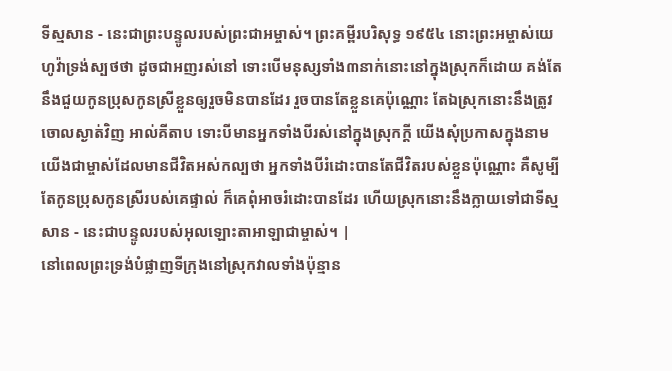ទីស្មសាន - នេះជាព្រះបន្ទូលរបស់ព្រះជាអម្ចាស់។ ព្រះគម្ពីរបរិសុទ្ធ ១៩៥៤ នោះព្រះអម្ចាស់យេហូវ៉ាទ្រង់ស្បថថា ដូចជាអញរស់នៅ ទោះបើមនុស្សទាំង៣នាក់នោះនៅក្នុងស្រុកក៏ដោយ គង់តែនឹងជួយកូនប្រុសកូនស្រីខ្លួនឲ្យរួចមិនបានដែរ រួចបានតែខ្លួនគេប៉ុណ្ណោះ តែឯស្រុកនោះនឹងត្រូវចោលស្ងាត់វិញ អាល់គីតាប ទោះបីមានអ្នកទាំងបីរស់នៅក្នុងស្រុកក្ដី យើងសុំប្រកាសក្នុងនាមយើងជាម្ចាស់ដែលមានជីវិតអស់កល្បថា អ្នកទាំងបីរំដោះបានតែជីវិតរបស់ខ្លួនប៉ុណ្ណោះ គឺសូម្បីតែកូនប្រុសកូនស្រីរបស់គេផ្ទាល់ ក៏គេពុំអាចរំដោះបានដែរ ហើយស្រុកនោះនឹងក្លាយទៅជាទីស្មសាន - នេះជាបន្ទូលរបស់អុលឡោះតាអាឡាជាម្ចាស់។ |
នៅពេលព្រះទ្រង់បំផ្លាញទីក្រុងនៅស្រុកវាលទាំងប៉ុន្មាន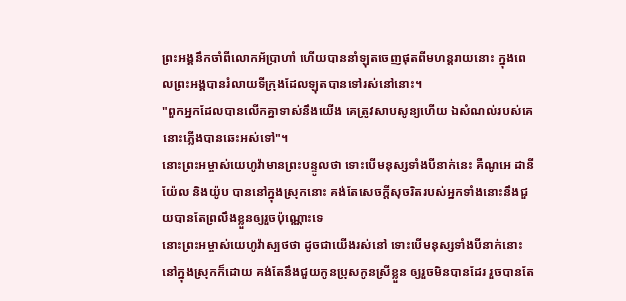ព្រះអង្គនឹកចាំពីលោកអ័ប្រាហាំ ហើយបាននាំឡុតចេញផុតពីមហន្តរាយនោះ ក្នុងពេលព្រះអង្គបានរំលាយទីក្រុងដែលឡុតបានទៅរស់នៅនោះ។
"ពួកអ្នកដែលបានលើកគ្នាទាស់នឹងយើង គេត្រូវសាបសូន្យហើយ ឯសំណល់របស់គេ នោះភ្លើងបានឆេះអស់ទៅ"។
នោះព្រះអម្ចាស់យេហូវ៉ាមានព្រះបន្ទូលថា ទោះបើមនុស្សទាំងបីនាក់នេះ គឺណូអេ ដានីយ៉ែល និងយ៉ូប បាននៅក្នុងស្រុកនោះ គង់តែសេចក្ដីសុចរិតរបស់អ្នកទាំងនោះនឹងជួយបានតែព្រលឹងខ្លួនឲ្យរួចប៉ុណ្ណោះទេ
នោះព្រះអម្ចាស់យេហូវ៉ាស្បថថា ដូចជាយើងរស់នៅ ទោះបើមនុស្សទាំងបីនាក់នោះនៅក្នុងស្រុកក៏ដោយ គង់តែនឹងជួយកូនប្រុសកូនស្រីខ្លួន ឲ្យរួចមិនបានដែរ រួចបានតែ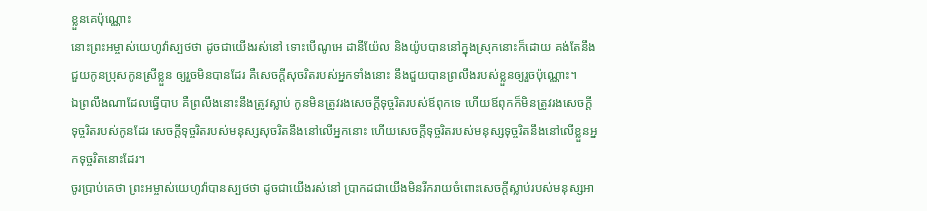ខ្លួនគេប៉ុណ្ណោះ
នោះព្រះអម្ចាស់យេហូវ៉ាស្បថថា ដូចជាយើងរស់នៅ ទោះបើណូអេ ដានីយ៉ែល និងយ៉ូបបាននៅក្នុងស្រុកនោះក៏ដោយ គង់តែនឹងជួយកូនប្រុសកូនស្រីខ្លួន ឲ្យរួចមិនបានដែរ គឺសេចក្ដីសុចរិតរបស់អ្នកទាំងនោះ នឹងជួយបានព្រលឹងរបស់ខ្លួនឲ្យរួចប៉ុណ្ណោះ។
ឯព្រលឹងណាដែលធ្វើបាប គឺព្រលឹងនោះនឹងត្រូវស្លាប់ កូនមិនត្រូវរងសេចក្ដីទុច្ចរិតរបស់ឪពុកទេ ហើយឪពុកក៏មិនត្រូវរងសេចក្ដីទុច្ចរិតរបស់កូនដែរ សេចក្ដីទុច្ចរិតរបស់មនុស្សសុចរិតនឹងនៅលើអ្នកនោះ ហើយសេចក្ដីទុច្ចរិតរបស់មនុស្សទុច្ចរិតនឹងនៅលើខ្លួនអ្នកទុច្ចរិតនោះដែរ។
ចូរប្រាប់គេថា ព្រះអម្ចាស់យេហូវ៉ាបានស្បថថា ដូចជាយើងរស់នៅ ប្រាកដជាយើងមិនរីករាយចំពោះសេចក្ដីស្លាប់របស់មនុស្សអា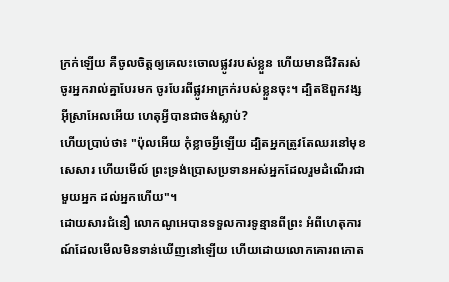ក្រក់ឡើយ គឺចូលចិត្តឲ្យគេលះចោលផ្លូវរបស់ខ្លួន ហើយមានជីវិតរស់ ចូរអ្នករាល់គ្នាបែរមក ចូរបែរពីផ្លូវអាក្រក់របស់ខ្លួនចុះ។ ដ្បិតឱពួកវង្សអ៊ីស្រាអែលអើយ ហេតុអ្វីបានជាចង់ស្លាប់?
ហើយប្រាប់ថា៖ "ប៉ុលអើយ កុំខ្លាចអ្វីឡើយ ដ្បិតអ្នកត្រូវតែឈរនៅមុខសេសារ ហើយមើល៍ ព្រះទ្រង់ប្រោសប្រទានអស់អ្នកដែលរួមដំណើរជាមួយអ្នក ដល់អ្នកហើយ"។
ដោយសារជំនឿ លោកណូអេបានទទួលការទូន្មានពីព្រះ អំពីហេតុការណ៍ដែលមើលមិនទាន់ឃើញនៅឡើយ ហើយដោយលោកគោរពកោត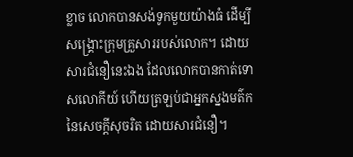ខ្លាច លោកបានសង់ទូកមួយយ៉ាងធំ ដើម្បីសង្គ្រោះក្រុមគ្រួសាររបស់លោក។ ដោយសារជំនឿនេះឯង ដែលលោកបានកាត់ទោសលោកីយ៍ ហើយត្រឡប់ជាអ្នកស្នងមត៌កនៃសេចក្ដីសុចរិត ដោយសារជំនឿ។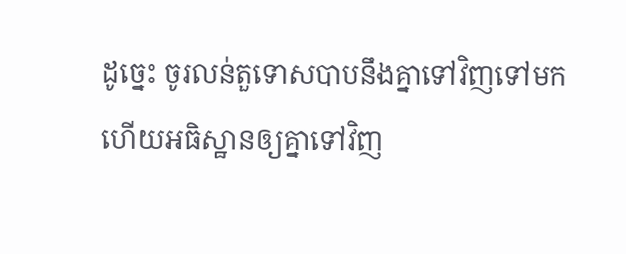ដូច្នេះ ចូរលន់តួទោសបាបនឹងគ្នាទៅវិញទៅមក ហើយអធិស្ឋានឲ្យគ្នាទៅវិញ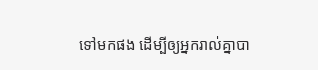ទៅមកផង ដើម្បីឲ្យអ្នករាល់គ្នាបា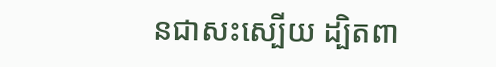នជាសះស្បើយ ដ្បិតពា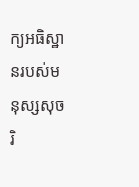ក្យអធិស្ឋានរបស់មនុស្សសុចរិ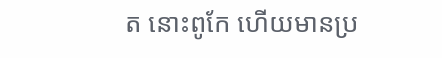ត នោះពូកែ ហើយមានប្រ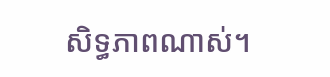សិទ្ធភាពណាស់។